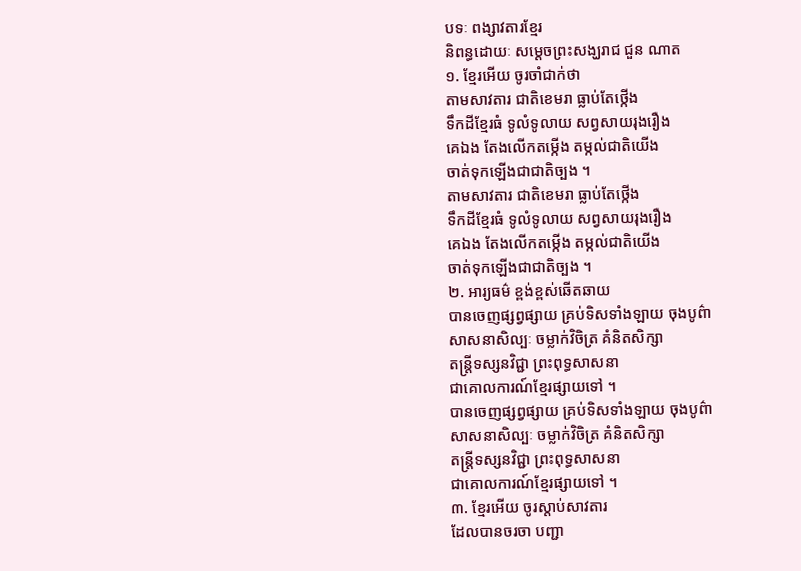បទៈ ពង្សាវតារខ្មែរ
និពន្ធដោយៈ សម្ដេចព្រះសង្ឃរាជ ជួន ណាត
១. ខ្មែរអើយ ចូរចាំជាក់ថា
តាមសាវតារ ជាតិខេមរា ធ្លាប់តែថ្កើង
ទឹកដីខ្មែរធំ ទូលំទូលាយ សព្វសាយរុងរឿង
គេឯង តែងលើកតម្កើង តម្កល់ជាតិយើង
ចាត់ទុកឡើងជាជាតិច្បង ។
តាមសាវតារ ជាតិខេមរា ធ្លាប់តែថ្កើង
ទឹកដីខ្មែរធំ ទូលំទូលាយ សព្វសាយរុងរឿង
គេឯង តែងលើកតម្កើង តម្កល់ជាតិយើង
ចាត់ទុកឡើងជាជាតិច្បង ។
២. អារ្យធម៌ ខ្ពង់ខ្ពស់ឆើតឆាយ
បានចេញផ្សព្វផ្សាយ គ្រប់ទិសទាំងឡាយ ចុងបូព៌ា
សាសនាសិល្បៈ ចម្លាក់វិចិត្រ គំនិតសិក្សា
តន្ត្រីទស្សនវិជ្ជា ព្រះពុទ្ធសាសនា
ជាគោលការណ៍ខ្មែរផ្សាយទៅ ។
បានចេញផ្សព្វផ្សាយ គ្រប់ទិសទាំងឡាយ ចុងបូព៌ា
សាសនាសិល្បៈ ចម្លាក់វិចិត្រ គំនិតសិក្សា
តន្ត្រីទស្សនវិជ្ជា ព្រះពុទ្ធសាសនា
ជាគោលការណ៍ខ្មែរផ្សាយទៅ ។
៣. ខ្មែរអើយ ចូរស្ដាប់សាវតារ
ដែលបានចរចា បញ្ជា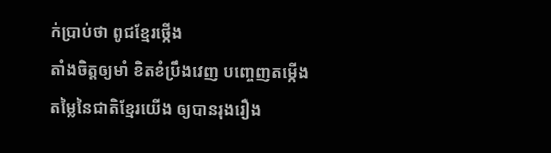ក់ប្រាប់ថា ពូជខ្មែរថ្កើង
តាំងចិត្តឲ្យមាំ ខិតខំប្រឹងវេញ បញ្ចេញតម្កើង
តម្លៃនៃជាតិខ្មែរយើង ឲ្យបានរុងរឿង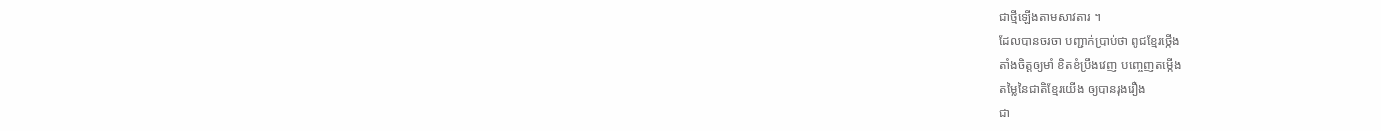ជាថ្មីឡើងតាមសាវតារ ។
ដែលបានចរចា បញ្ជាក់ប្រាប់ថា ពូជខ្មែរថ្កើង
តាំងចិត្តឲ្យមាំ ខិតខំប្រឹងវេញ បញ្ចេញតម្កើង
តម្លៃនៃជាតិខ្មែរយើង ឲ្យបានរុងរឿង
ជា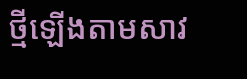ថ្មីឡើងតាមសាវ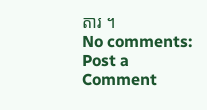តារ ។
No comments:
Post a Comment